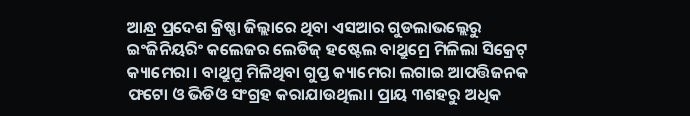ଆନ୍ଧ୍ର ପ୍ରଦେଶ କ୍ରିଷ୍ଣା ଜିଲ୍ଲାରେ ଥିବା ଏସଆର ଗୁଡଲାଭଲ୍ଲେରୁ ଇଂଜିନିୟରିଂ କଲେଜର ଲେଡିଜ୍ ହଷ୍ଟେଲ ବାଥ୍ରୁମ୍ରେ ମିଳିଲା ସିକ୍ରେଟ୍ କ୍ୟାମେରା । ବାଥ୍ରୁମ୍ରୁ ମିଳିଥିବା ଗୁପ୍ତ କ୍ୟାମେରା ଲଗାଇ ଆପତ୍ତିଜନକ ଫଟୋ ଓ ଭିଡିଓ ସଂଗ୍ରହ କରାଯାଉଥିଲା। ପ୍ରାୟ ୩ଶହରୁ ଅଧିକ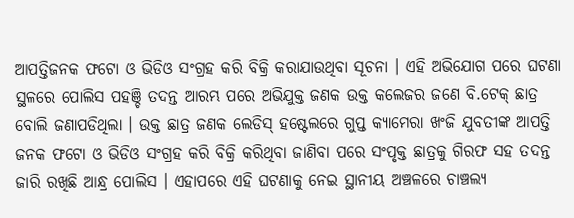ଆପତ୍ତିଜନକ ଫଟୋ ଓ ଭିଡିଓ ସଂଗ୍ରହ କରି ବିକ୍ରି କରାଯାଉଥିବା ସୂଚନା । ଏହି ଅଭିଯୋଗ ପରେ ଘଟଣା ସ୍ଥଳରେ ପୋଲିସ ପହଞ୍ଚି ତଦନ୍ତ ଆରମ୍ଭ ପରେ ଅଭିଯୁକ୍ତ ଜଣକ ଉକ୍ତ କଲେଜର ଜଣେ ବି.ଟେକ୍ ଛାତ୍ର ବୋଲି ଜଣାପଡିଥିଲା । ଉକ୍ତ ଛାତ୍ର ଜଣକ ଲେଡିସ୍ ହଷ୍ଟେଲରେ ଗୁପ୍ତ କ୍ୟାମେରା ଖଂଜି ଯୁବତୀଙ୍କ ଆପତ୍ତି ଜନକ ଫଟୋ ଓ ଭିଡିଓ ସଂଗ୍ରହ କରି ବିକ୍ରି କରିଥିବା ଜାଣିବା ପରେ ସଂପୃକ୍ତ ଛାତ୍ରକୁ ଗିରଫ ସହ ତଦନ୍ତ ଜାରି ରଖିଛି ଆନ୍ଧ୍ର ପୋଲିସ । ଏହାପରେ ଏହି ଘଟଣାକୁ ନେଇ ସ୍ଥାନୀୟ ଅଞ୍ଚଳରେ ଚାଞ୍ଚଲ୍ୟ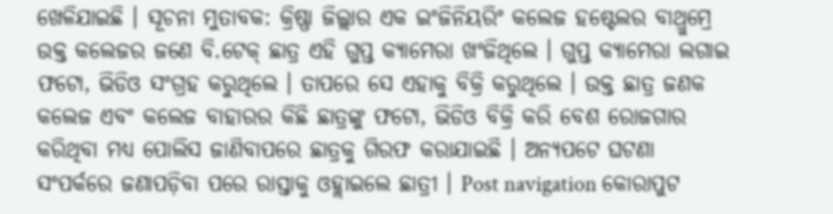ଖେଳିଯାଇଛି । ସୂଚନା ମୁତାବକ: କ୍ରିଷ୍ଣା ଜିଲ୍ଲାର ଏକ ଇଂଜିନିୟରିଂ କଲେଜ ହଷ୍ଟେଲର ବାଥ୍ରୁମ୍ରେ ଉକ୍ତ କଲେଜର ଜଣେ ବି.ଟେକ୍ ଛାତ୍ର ଏହି ଗୁପ୍ତ କ୍ୟାମେରା ଖଂଜିଥିଲେ । ଗୁପ୍ତ କ୍ୟାମେରା ଲଗାଇ ଫଟୋ, ଭିଡିଓ ସଂଗ୍ରହ କରୁଥିଲେ । ତାପରେ ସେ ଏହାକୁ ବିକ୍ରି କରୁଥିଲେ । ଉକ୍ତ ଛାତ୍ର ଜଣକ କଲେଜ ଏବଂ କଲେଜ ବାହାରର କିଛି ଛାତ୍ରଙ୍କୁ ଫଟୋ, ଭିଡିଓ ବିକ୍ରି କରି ବେଶ ରୋଜଗାର କରିଥିବା ମଧ୍ୟ ପୋଲିସ ଜାଣିବାପରେ ଛାତ୍ରକୁ ଗିରଫ କରାଯାଇଛି । ଅନ୍ୟପଟେ ଘଟଣା ସଂପର୍କରେ ଜଣାପଡ଼ିବା ପରେ ରାସ୍ତାକୁ ଓହ୍ଲାଇଲେ ଛାତ୍ରୀ । Post navigation କୋରାପୁଟ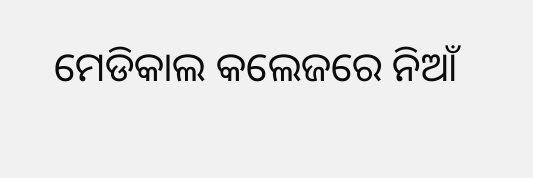ମେଡିକାଲ କଲେଜରେ ନିଆଁ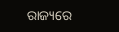ରାଜ୍ୟରେ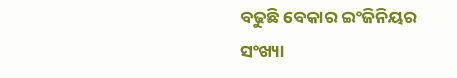ବଢୁଛି ବେକାର ଇଂଜିନିୟର ସଂଖ୍ୟା